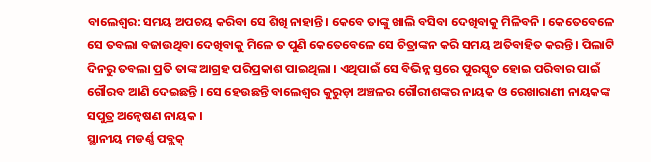ବାଲେଶ୍ବର: ସମୟ ଅପଚୟ କରିବା ସେ ଶିଖି ନାହାନ୍ତି । କେବେ ତାଙ୍କୁ ଖାଲି ବସିବା ଦେଖିବାକୁ ମିଳିବନି । କେତେବେଳେ ସେ ତବଲା ବଜାଉଥିବା ଦେଖିବାକୁ ମିଳେ ତ ପୁଣି କେତେବେଳେ ସେ ଚିତ୍ରାଙ୍କନ କରି ସମୟ ଅତିବାହିତ କରନ୍ତି । ପିଲାଟି ଦିନରୁ ତବଲା ପ୍ରତି ତାଙ୍କ ଆଗ୍ରହ ପରିପ୍ରକାଶ ପାଇଥିଲା । ଏଥିପାଇଁ ସେ ବିଭିନ୍ନ ସ୍ତରେ ପୁରସ୍କୃତ ହୋଇ ପରିବାର ପାଇଁ ଗୌରବ ଆଣି ଦେଇଛନ୍ତି । ସେ ହେଉଛନ୍ତି ବାଲେଶ୍ବର କୁରୁଡ଼ା ଅଞ୍ଚଳର ଗୌରୀଶଙ୍କର ନାୟକ ଓ ରେଖାରାଣୀ ନାୟକଙ୍କ ସପୁତ୍ର ଅନ୍ବେଷଣ ନାୟକ ।
ସ୍ଥାନୀୟ ମଡର୍ଣ୍ଣ ପବ୍ଲକ୍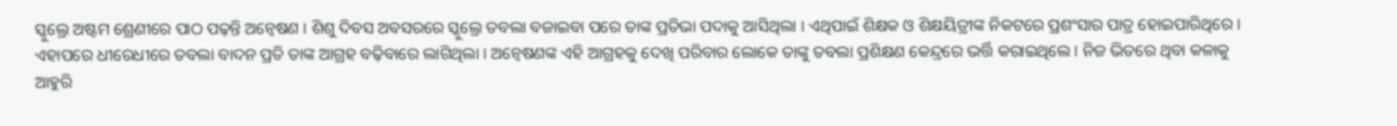ସ୍କୁଲ୍ରେ ଅଷ୍ଟମ ଶ୍ରେଣୀରେ ପାଠ ପଢ଼ନ୍ତି ଅନ୍ବେଷଣ । ଶିଶୁ ଦିବସ ଅବସରରେ ସ୍କୁଲ୍ରେ ତବଲା ବଜାଇବା ପରେ ତାଙ୍କ ପ୍ରତିଭା ପଦାକୁ ଆସିଥିଲା । ଏଥିପାଇଁ ଶିକ୍ଷକ ଓ ଶିକ୍ଷୟିତ୍ରୀଙ୍କ ନିକଟରେ ପ୍ରଶଂସାର ପାତ୍ର ହୋଇପାରିଥିରେ । ଏହାପରେ ଧୀରେଧୀରେ ତବଲା ବାଦନ ପ୍ରତି ତାଙ୍କ ଆଗ୍ରହ ବଢ଼ିବାରେ ଲାଗିଥିଲା । ଅନ୍ବେଷଣଙ୍କ ଏହି ଆଗ୍ରହକୁ ଦେଖି ପରିବାର ଲୋକେ ତାଙ୍କୁ ତବଲା ପ୍ରଶିକ୍ଷଣ କେନ୍ଦ୍ରରେ ଭର୍ତ୍ତି କରାଇଥିଲେ । ନିଜ ଭିତରେ ଥିବା କଳାକୁ ଆହୁରି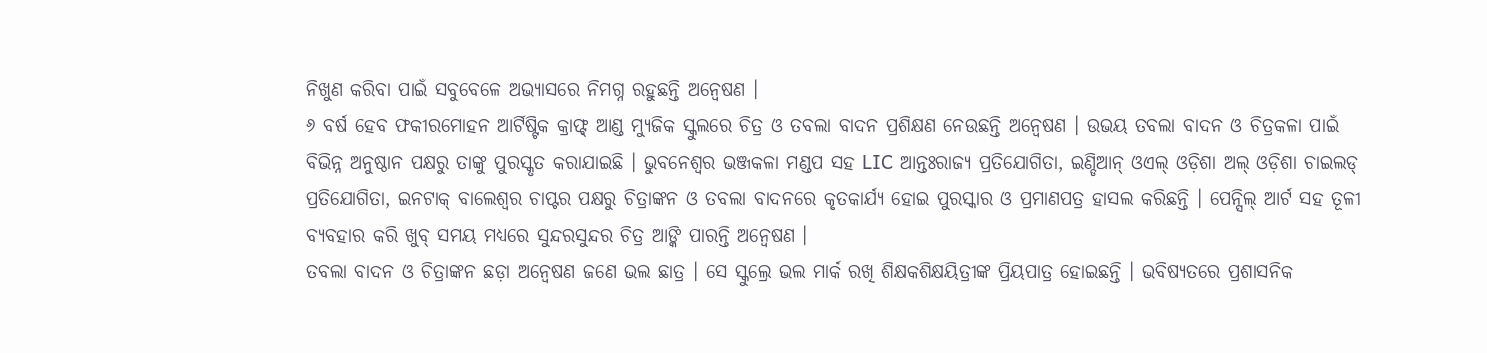ନିଖୁଣ କରିବା ପାଇଁ ସବୁବେଳେ ଅଭ୍ୟାସରେ ନିମଗ୍ନ ରହୁଛନ୍ତି ଅନ୍ବେଷଣ ।
୬ ବର୍ଷ ହେବ ଫକୀରମୋହନ ଆର୍ଟିଷ୍ଟିକ କ୍ରାଫ୍ଟ୍ ଆଣ୍ଡ ମ୍ୟୁଜିକ ସ୍କୁଲରେ ଚିତ୍ର ଓ ତବଲା ବାଦନ ପ୍ରଶିକ୍ଷଣ ନେଉଛନ୍ତି ଅନ୍ବେଷଣ । ଉଭୟ ତବଲା ବାଦନ ଓ ଚିତ୍ରକଳା ପାଇଁ ବିଭିନ୍ନ ଅନୁଷ୍ଠାନ ପକ୍ଷରୁ ତାଙ୍କୁ ପୁରସ୍କୃତ କରାଯାଇଛି । ଭୁବନେଶ୍ବର ଭଞ୍ଜକଳା ମଣ୍ଡପ ସହ LIC ଆନ୍ତଃରାଜ୍ୟ ପ୍ରତିଯୋଗିତା, ଇଣ୍ଡିଆନ୍ ଓଏଲ୍ ଓଡ଼ିଶା ଅଲ୍ ଓଡ଼ିଶା ଚାଇଲଡ୍ ପ୍ରତିଯୋଗିତା, ଇନଟାକ୍ ବାଲେଶ୍ଵର ଚାପ୍ଟର ପକ୍ଷରୁ ଚିତ୍ରାଙ୍କନ ଓ ତବଲା ବାଦନରେ କୃତକାର୍ଯ୍ୟ ହୋଇ ପୁରସ୍କାର ଓ ପ୍ରମାଣପତ୍ର ହାସଲ କରିଛନ୍ତି । ପେନ୍ସିଲ୍ ଆର୍ଟ ସହ ତୂଳୀ ବ୍ୟବହାର କରି ଖୁବ୍ ସମୟ ମଧ୍ୟରେ ସୁନ୍ଦରସୁନ୍ଦର ଚିତ୍ର ଆଙ୍କି ପାରନ୍ତି ଅନ୍ବେଷଣ ।
ତବଲା ବାଦନ ଓ ଚିତ୍ରାଙ୍କନ ଛଡ଼ା ଅନ୍ବେଷଣ ଜଣେ ଭଲ ଛାତ୍ର । ସେ ସ୍କୁଲ୍ରେ ଭଲ ମାର୍କ ରଖି ଶିକ୍ଷକଶିକ୍ଷୟିତ୍ରୀଙ୍କ ପ୍ରିୟପାତ୍ର ହୋଇଛନ୍ତି । ଭବିଷ୍ୟତରେ ପ୍ରଶାସନିକ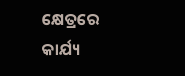କ୍ଷେତ୍ରରେ କାର୍ଯ୍ୟ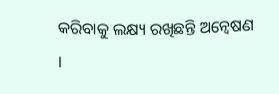କରିବାକୁ ଲକ୍ଷ୍ୟ ରଖିଛନ୍ତି ଅନ୍ବେଷଣ ।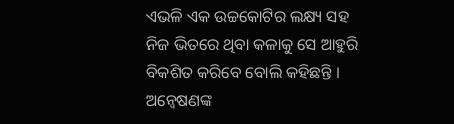ଏଭଳି ଏକ ଉଚ୍ଚକୋଟିର ଲକ୍ଷ୍ୟ ସହ ନିଜ ଭିତରେ ଥିବା କଳାକୁ ସେ ଆହୁରି ବିକଶିତ କରିବେ ବୋଲି କହିଛନ୍ତି । ଅନ୍ବେଷଣଙ୍କ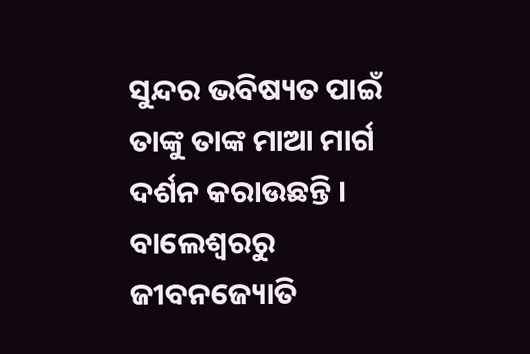ସୁନ୍ଦର ଭବିଷ୍ୟତ ପାଇଁ ତାଙ୍କୁ ତାଙ୍କ ମାଆ ମାର୍ଗ ଦର୍ଶନ କରାଉଛନ୍ତି ।
ବାଲେଶ୍ବରରୁ ଜୀବନଜ୍ୟୋତି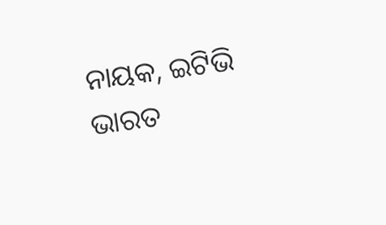ନାୟକ, ଇଟିଭି ଭାରତ